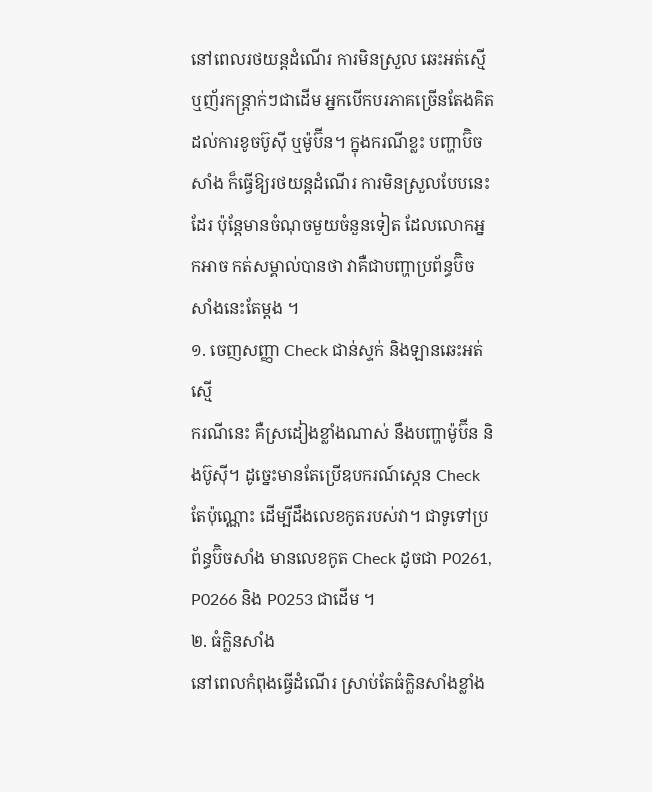នៅពេលរថយន្តដំណើរ ការមិនស្រួល ឆេះអត់ស្មើ ឬញ័រកន្រ្តាក់ៗជាដើម អ្នកបើកបរភាគច្រើនតែងគិតដល់ការខូចប៊ូស៊ី ឬម៉ូប៊ីន។ ក្នុងករណីខ្លះ បញ្ហាប៊ិចសាំង ក៏ធ្វើឱ្យរថយន្តដំណើរ ការមិនស្រួលបែបនេះដែរ ប៉ុន្តែមានចំណុចមួយចំនួនទៀត ដែលលោកអ្នកអាច កត់សម្គាល់បានថា វាគឺជាបញ្ហាប្រព័ន្ធប៊ិចសាំងនេះតែម្តង ។
១. ចេញសញ្ញា Check ជាន់ស្ទក់ និងឡានឆេះអត់ស្មើ
ករណីនេះ គឺស្រដៀងខ្លាំងណាស់ នឹងបញ្ហាម៉ូប៊ីន និងប៊ូស៊ី។ ដូច្នេះមានតែប្រើឧបករណ៍ស្កេន Check តែប៉ុណ្ណោះ ដើម្បីដឹងលេខកូតរបស់វា។ ជាទូទៅប្រព័ន្ធប៊ិចសាំង មានលេខកូត Check ដូចជា P0261, P0266 និង P0253 ជាដើម ។
២. ធំក្លិនសាំង
នៅពេលកំពុងធ្វើដំណើរ ស្រាប់តែធំក្លិនសាំងខ្លាំង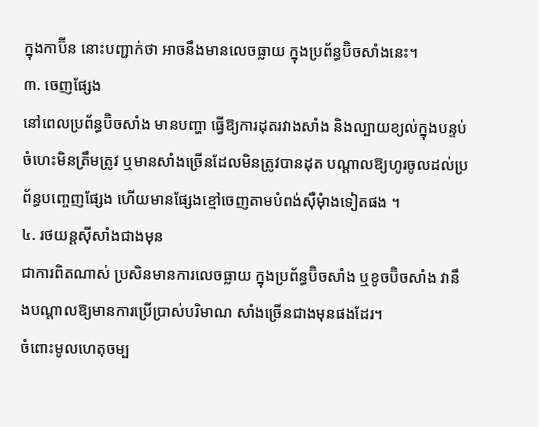ក្នុងកាប៊ីន នោះបញ្ជាក់ថា អាចនឹងមានលេចធ្លាយ ក្នុងប្រព័ន្ធប៊ិចសាំងនេះ។
៣. ចេញផ្សែង
នៅពេលប្រព័ន្ធប៊ិចសាំង មានបញ្ហា ធ្វើឱ្យការដុតរវាងសាំង និងល្បាយខ្យល់ក្នុងបន្ទប់ចំហេះមិនត្រឹមត្រូវ ឬមានសាំងច្រើនដែលមិនត្រូវបានដុត បណ្តាលឱ្យហូរចូលដល់ប្រព័ន្ធបញ្ចេញផ្សែង ហើយមានផ្សែងខ្មៅចេញតាមបំពង់ស៊ឺមុំាងទៀតផង ។
៤. រថយន្តស៊ីសាំងជាងមុន
ជាការពិតណាស់ ប្រសិនមានការលេចធ្លាយ ក្នុងប្រព័ន្ធប៊ិចសាំង ឬខូចប៊ិចសាំង វានឹងបណ្តាលឱ្យមានការប្រើប្រាស់បរិមាណ សាំងច្រើនជាងមុនផងដែរ។
ចំពោះមូលហេតុចម្ប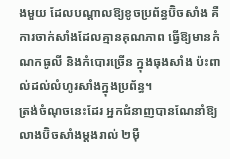ងមួយ ដែលបណ្តាលឱ្យខូចប្រព័ន្ធប៊ិចសាំង គឺការចាក់សាំងដែលគ្មានគុណភាព ធ្វើឱ្យមានកំណកធូលី និងកំបោរច្រើន ក្នុងធុងសាំង ប៉ះពាល់ដល់លំហូរសាំងក្នុងប្រព័ន្ធ។
ត្រង់ចំណុចនេះដែរ អ្នកជំនាញបានណែនាំឱ្យ លាងប៊ិចសាំងម្តងរាល់ ២ម៉ឺ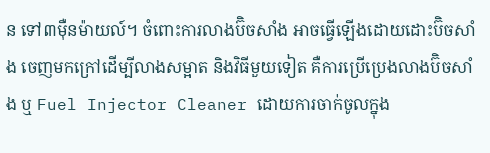ន ទៅ៣ម៉ឺនម៉ាយល៍។ ចំពោះការលាងប៊ិចសាំង អាចធ្វើឡើងដោយដោះប៊ិចសាំង ចេញមកក្រៅដើម្បីលាងសម្អាត និងវិធីមួយទៀត គឺការប្រើប្រេងលាងប៊ិចសាំង ឬ Fuel Injector Cleaner ដោយការចាក់ចូលក្នុង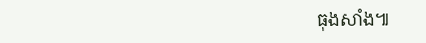ធុងសាំង៕